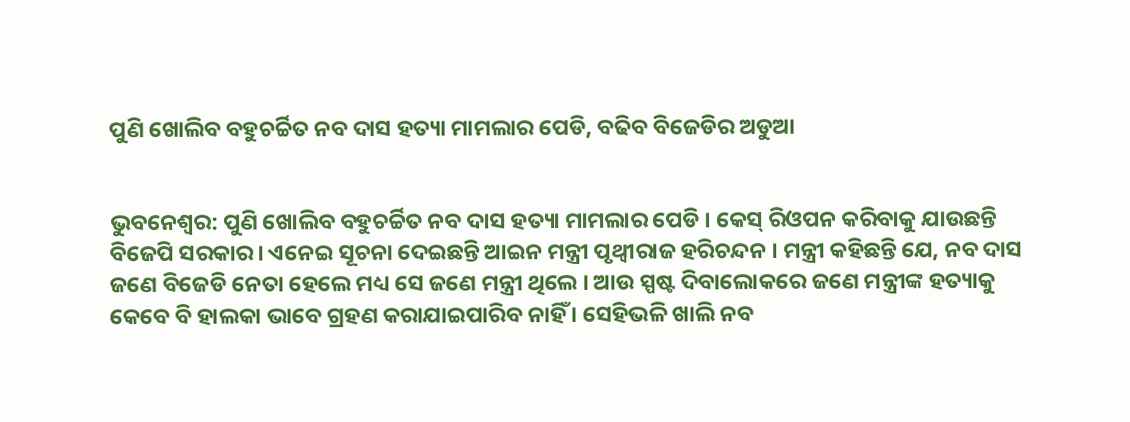ପୁଣି ଖୋଲିବ ବହୁଚର୍ଚ୍ଚିତ ନବ ଦାସ ହତ୍ୟା ମାମଲାର ପେଡି, ବଢିବ ବିଜେଡିର ଅଡୁଆ


ଭୁବନେଶ୍ଵର: ପୁଣି ଖୋଲିବ ବହୁଚର୍ଚ୍ଚିତ ନବ ଦାସ ହତ୍ୟା ମାମଲାର ପେଡି । କେସ୍ ରିଓପନ କରିବାକୁ ଯାଉଛନ୍ତି ବିଜେପି ସରକାର। ଏନେଇ ସୂଚନା ଦେଇଛନ୍ତି ଆଇନ ମନ୍ତ୍ରୀ ପୃଥ୍ୱୀରାଜ ହରିଚନ୍ଦନ । ମନ୍ତ୍ରୀ କହିଛନ୍ତି ଯେ, ନବ ଦାସ ଜଣେ ବିଜେଡି ନେତା ହେଲେ ମଧ୍ୟ ସେ ଜଣେ ମନ୍ତ୍ରୀ ଥିଲେ । ଆଉ ସ୍ପଷ୍ଟ ଦିବାଲୋକରେ ଜଣେ ମନ୍ତ୍ରୀଙ୍କ ହତ୍ୟାକୁ କେବେ ବି ହାଲକା ଭାବେ ଗ୍ରହଣ କରାଯାଇପାରିବ ନାହିଁ । ସେହିଭଳି ଖାଲି ନବ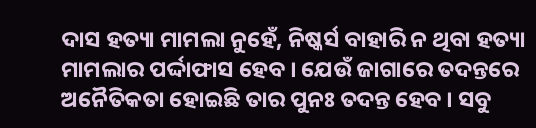ଦାସ ହତ୍ୟା ମାମଲା ନୁହେଁ, ନିଷ୍କର୍ସ ବାହାରି ନ ଥିବା ହତ୍ୟା ମାମଲାର ପର୍ଦ୍ଦାଫାସ ହେବ । ଯେଉଁ ଜାଗାରେ ତଦନ୍ତରେ ଅନୈତିକତା ହୋଇଛି ତାର ପୁନଃ ତଦନ୍ତ ହେବ । ସବୁ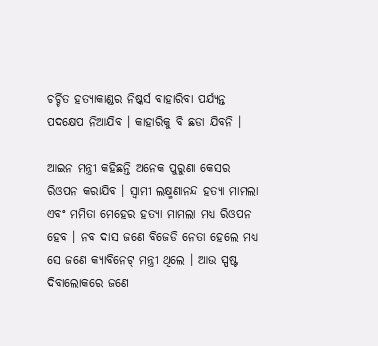ଚର୍ଚ୍ଚିତ ହତ୍ୟାକାଣ୍ଡର ନିଷ୍କର୍ସ ବାହାରିବା ପର୍ଯ୍ୟନ୍ତ ପଦକ୍ଷେପ ନିଆଯିବ । କାହାରିକୁ ବି ଛଡା ଯିବନି ।

ଆଇନ ମନ୍ତ୍ରୀ କହିଛନ୍ତି ଅନେକ ପୁରୁଣା କେସର ରିଓପନ କରାଯିବ । ସ୍ୱାମୀ ଲକ୍ଷ୍ମଣାନନ୍ଦ ହତ୍ୟା ମାମଲା ଏବଂ ମମିତା ମେହେର ହତ୍ୟା ମାମଲା ମଧ୍ୟ ରିଓପନ ହେବ । ନବ ଦାସ ଜଣେ ବିଜେଡି ନେତା ହେଲେ ମଧ୍ୟ ସେ ଜଣେ କ୍ୟାବିନେଟ୍ ମନ୍ତ୍ରୀ ଥିଲେ । ଆଉ ସ୍ପଷ୍ଟ ଦିବାଲୋକରେ ଜଣେ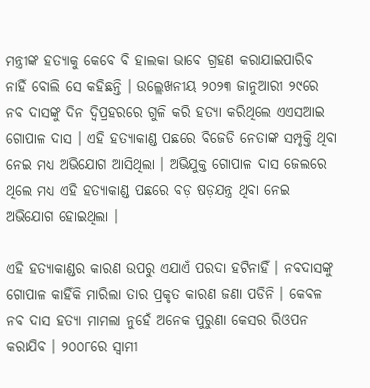ମନ୍ତ୍ରୀଙ୍କ ହତ୍ୟାକୁ କେବେ ବି ହାଲକା ଭାବେ ଗ୍ରହଣ କରାଯାଇପାରିବ ନାହିଁ ବୋଲି ସେ କହିଛନ୍ତି । ଉଲ୍ଲେଖନୀୟ ୨୦୨୩ ଜାନୁଆରୀ ୨୯ରେ ନବ ଦାସଙ୍କୁ ଦିନ ଦ୍ୱିପ୍ରହରରେ ଗୁଳି କରି ହତ୍ୟା କରିଥିଲେ ଏଏସଆଇ ଗୋପାଳ ଦାସ । ଏହି ହତ୍ୟାକାଣ୍ଡ ପଛରେ ବିଜେଡି ନେତାଙ୍କ ସମ୍ପୃକ୍ତି ଥିବା ନେଇ ମଧ୍ୟ ଅଭିଯୋଗ ଆସିଥିଲା । ଅଭିଯୁକ୍ତ ଗୋପାଳ ଦାସ ଜେଲରେ ଥିଲେ ମଧ୍ୟ ଏହି ହତ୍ୟାକାଣ୍ଡ ପଛରେ ବଡ଼ ଷଡ଼ଯନ୍ତ୍ର ଥିବା ନେଇ ଅଭିଯୋଗ ହୋଇଥିଲା ।

ଏହି ହତ୍ୟାକାଣ୍ଡର କାରଣ ଉପରୁ ଏଯାଏଁ ପରଦା ହଟିନାହିଁ । ନବଦାସଙ୍କୁ ଗୋପାଳ କାହିଁକି ମାରିଲା ତାର ପ୍ରକୃତ କାରଣ ଜଣା ପଡିନି । କେବଳ ନବ ଦାସ ହତ୍ୟା ମାମଲା ନୁହେଁ ଅନେକ ପୁରୁଣା କେସର ରିଓପନ କରାଯିବ । ୨୦୦୮ରେ ସ୍ୱାମୀ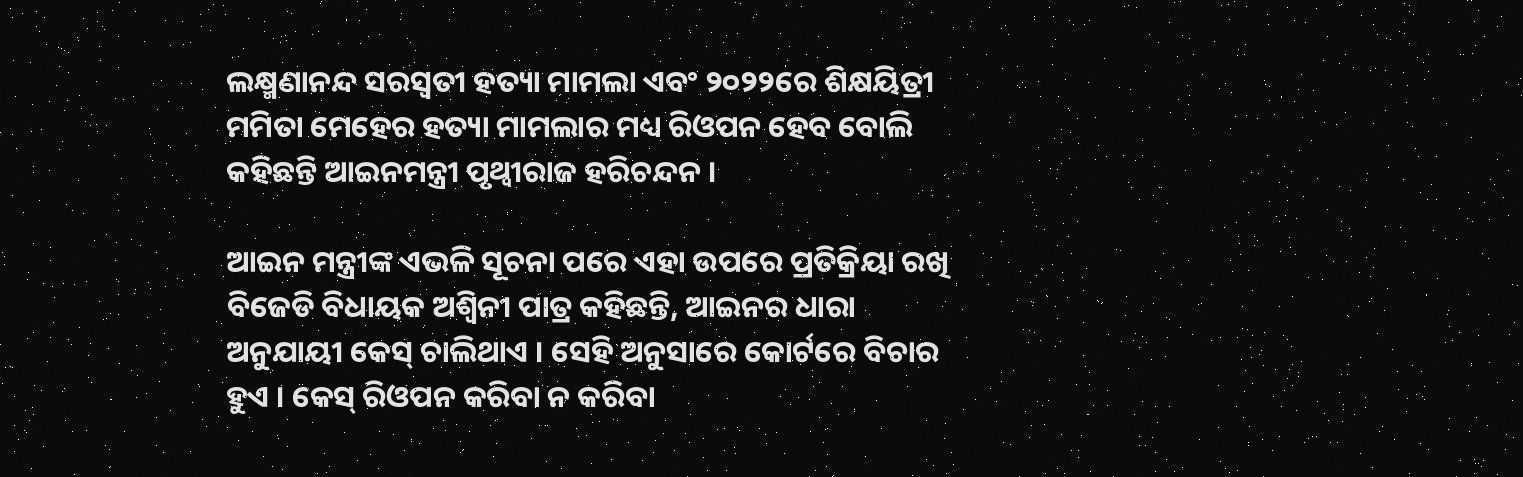ଲକ୍ଷ୍ମଣାନନ୍ଦ ସରସ୍ୱତୀ ହତ୍ୟା ମାମଲା ଏବଂ ୨୦୨୨ରେ ଶିକ୍ଷୟିତ୍ରୀ ମମିତା ମେହେର ହତ୍ୟା ମାମଲାର ମଧ୍ୟ ରିଓପନ ହେବ ବୋଲି କହିଛନ୍ତି ଆଇନମନ୍ତ୍ରୀ ପୃଥ୍ୱୀରାଜ ହରିଚନ୍ଦନ ।

ଆଇନ ମନ୍ତ୍ରୀଙ୍କ ଏଭଳି ସୂଚନା ପରେ ଏହା ଉପରେ ପ୍ରତିକ୍ରିୟା ରଖି ବିଜେଡି ବିଧାୟକ ଅଶ୍ୱିନୀ ପାତ୍ର କହିଛନ୍ତି, ଆଇନର ଧାରା ଅନୁଯାୟୀ କେସ୍ ଚାଲିଥାଏ । ସେହି ଅନୁସାରେ କୋର୍ଟରେ ବିଚାର ହୁଏ । କେସ୍ ରିଓପନ କରିବା ନ କରିବା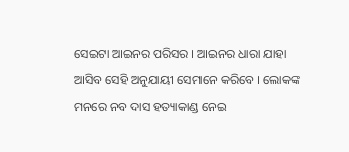ସେଇଟା ଆଇନର ପରିସର । ଆଇନର ଧାରା ଯାହା ଆସିବ ସେହି ଅନୁଯାୟୀ ସେମାନେ କରିବେ । ଲୋକଙ୍କ ମନରେ ନବ ଦାସ ହତ୍ୟାକାଣ୍ଡ ନେଇ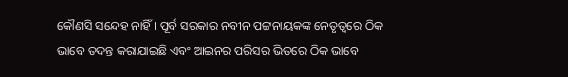କୌଣସି ସନ୍ଦେହ ନାହିଁ । ପୂର୍ବ ସରକାର ନବୀନ ପଟ୍ଟନାୟକଙ୍କ ନେତୃତ୍ୱରେ ଠିକ ଭାବେ ତଦନ୍ତ କରାଯାଇଛି ଏବଂ ଆଇନର ପରିସର ଭିତରେ ଠିକ ଭାବେ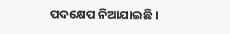ପଦକ୍ଷେପ ନିଆଯାଇଛି ।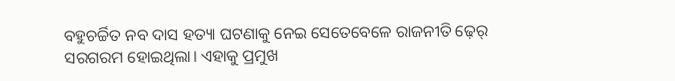ବହୁଚର୍ଚ୍ଚିତ ନବ ଦାସ ହତ୍ୟା ଘଟଣାକୁ ନେଇ ସେତେବେଳେ ରାଜନୀତି ଢ଼େର୍ ସରଗରମ ହୋଇଥିଲା। ଏହାକୁ ପ୍ରମୁଖ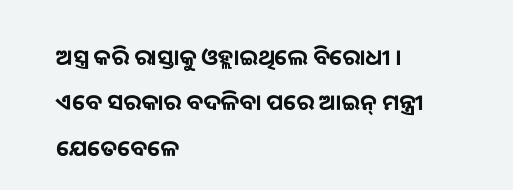ଅସ୍ତ୍ର କରି ରାସ୍ତାକୁ ଓହ୍ଲାଇଥିଲେ ବିରୋଧୀ । ଏବେ ସରକାର ବଦଳିବା ପରେ ଆଇନ୍ ମନ୍ତ୍ରୀ ଯେତେବେଳେ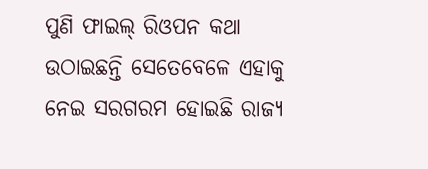ପୁଣି ଫାଇଲ୍ ରିଓପନ କଥା ଉଠାଇଛନ୍ତି ସେତେବେଳେ ଏହାକୁ ନେଇ ସରଗରମ ହୋଇଛି ରାଜ୍ୟ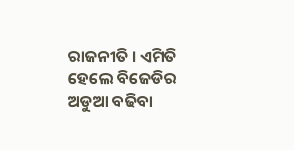ରାଜନୀତି । ଏମିତି ହେଲେ ବିଜେଡିର ଅଡୁଆ ବଢିବା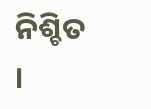ନିଶ୍ଚିତ ।